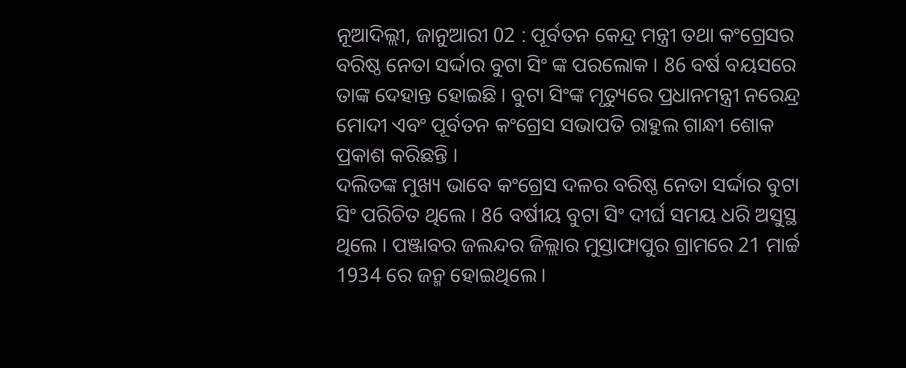ନୂଆଦିଲ୍ଲୀ, ଜାନୁଆରୀ 02 : ପୂର୍ବତନ କେନ୍ଦ୍ର ମନ୍ତ୍ରୀ ତଥା କଂଗ୍ରେସର ବରିଷ୍ଠ ନେତା ସର୍ଦ୍ଦାର ବୁଟା ସିଂ ଙ୍କ ପରଲୋକ । 86 ବର୍ଷ ବୟସରେ ତାଙ୍କ ଦେହାନ୍ତ ହୋଇଛି । ବୁଟା ସିଂଙ୍କ ମୃତ୍ୟୁରେ ପ୍ରଧାନମନ୍ତ୍ରୀ ନରେନ୍ଦ୍ର ମୋଦୀ ଏବଂ ପୂର୍ବତନ କଂଗ୍ରେସ ସଭାପତି ରାହୁଲ ଗାନ୍ଧୀ ଶୋକ ପ୍ରକାଶ କରିଛନ୍ତି ।
ଦଲିତଙ୍କ ମୁଖ୍ୟ ଭାବେ କଂଗ୍ରେସ ଦଳର ବରିଷ୍ଠ ନେତା ସର୍ଦ୍ଦାର ବୁଟା ସିଂ ପରିଚିତ ଥିଲେ । 86 ବର୍ଷୀୟ ବୁଟା ସିଂ ଦୀର୍ଘ ସମୟ ଧରି ଅସୁସ୍ଥ ଥିଲେ । ପଞ୍ଜାବର ଜଲନ୍ଦର ଜିଲ୍ଲାର ମୁସ୍ତାଫାପୁର ଗ୍ରାମରେ 21 ମାର୍ଚ୍ଚ 1934 ରେ ଜନ୍ମ ହୋଇଥିଲେ ।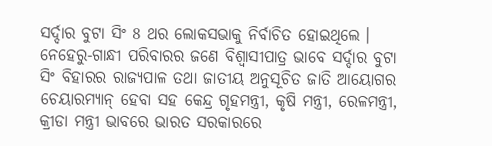ସର୍ଦ୍ଦାର ବୁଟା ସିଂ 8 ଥର ଲୋକସଭାକୁ ନିର୍ବାଚିତ ହୋଇଥିଲେ । ନେହେରୁ-ଗାନ୍ଧୀ ପରିବାରର ଜଣେ ବିଶ୍ୱାସୀପାତ୍ର ଭାବେ ସର୍ଦ୍ଦାର ବୁଟା ସିଂ ବିହାରର ରାଜ୍ୟପାଳ ତଥା ଜାତୀୟ ଅନୁସୂଚିତ ଜାତି ଆୟୋଗର ଚେୟାରମ୍ୟାନ୍ ହେବା ସହ କେନ୍ଦ୍ର ଗୃହମନ୍ତ୍ରୀ, କୃଷି ମନ୍ତ୍ରୀ, ରେଳମନ୍ତ୍ରୀ, କ୍ରୀଡା ମନ୍ତ୍ରୀ ଭାବରେ ଭାରତ ସରକାରରେ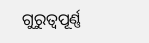ଗୁରୁତ୍ୱପୂର୍ଣ୍ଣ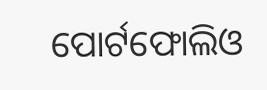ପୋର୍ଟଫୋଲିଓ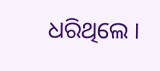ଧରିଥିଲେ ।